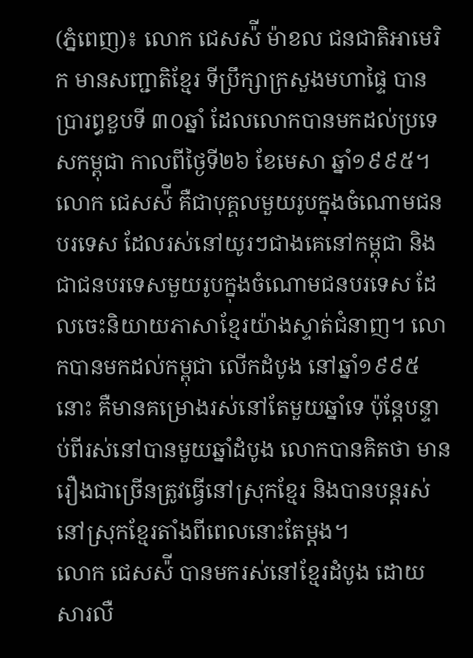(ភ្នំពេញ)៖ លោក ជេសស៉ី ម៉ាខល ជនជាតិអាមេរិក មានសញ្ជាតិខ្មែរ ទីប្រឹក្សាក្រសួងមហាផ្ទៃ បានប្រារព្ធខួបទី ៣០ឆ្នាំ ដែលលោកបានមកដល់ប្រទេសកម្ពុជា កាលពីថ្ងៃទី២៦ ខែមេសា ឆ្នាំ១៩៩៥។
លោក ជេសស៉ី គឺជាបុគ្គលមួយរូបក្នុងចំណោមជនបរទេស ដែលរស់នៅយូរៗជាងគេនៅកម្ពុជា និងជាជនបរទេសមួយរូបក្នុងចំណោមជនបរទេស ដែលចេះនិយាយភាសាខ្មែរយ៉ាងស្ទាត់ជំនាញ។ លោកបានមកដល់កម្ពុជា លើកដំបូង នៅឆ្នាំ១៩៩៥នោះ គឺមានគម្រោងរស់នៅតែមួយឆ្នាំទេ ប៉ុន្តែបន្ទាប់ពីរស់នៅបានមួយឆ្នាំដំបូង លោកបានគិតថា មានរឿងជាច្រើនត្រូវធ្វើនៅស្រុកខ្មែរ និងបានបន្តរស់នៅស្រុកខ្មែរតាំងពីពេលនោះតែម្តង។
លោក ជេសស៉ី បានមករស់នៅខ្មែរដំបូង ដោយសារលឺ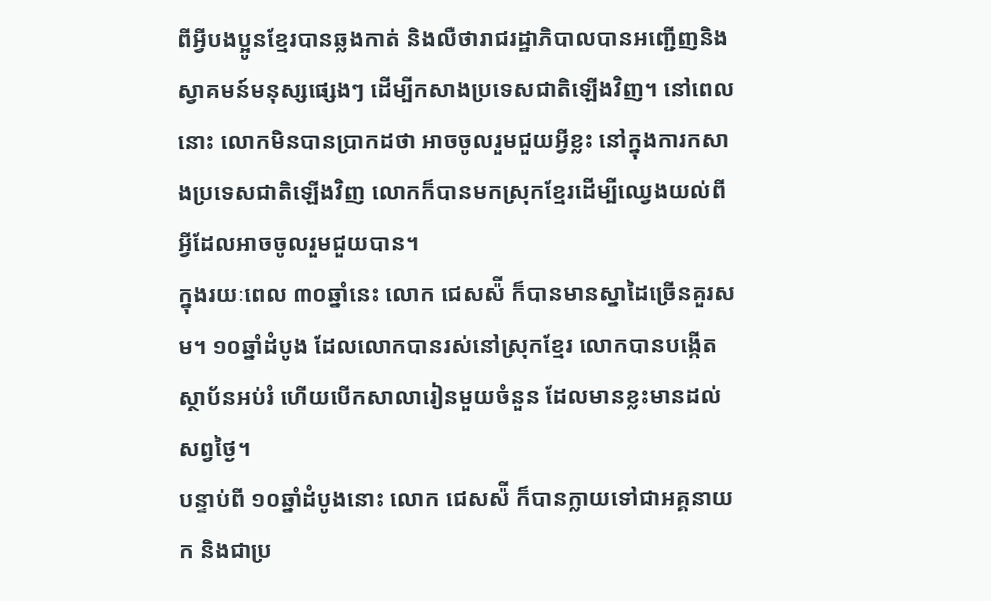ពីអ្វីបងប្អូនខ្មែរបានឆ្លងកាត់ និងលឺថារាជរដ្ឋាភិបាលបានអញ្ជើញនិងស្វាគមន៍មនុស្សផ្សេងៗ ដើម្បីកសាងប្រទេសជាតិឡើងវិញ។ នៅពេលនោះ លោកមិនបានប្រាកដថា អាចចូលរួមជួយអ្វីខ្លះ នៅក្នុងការកសាងប្រទេសជាតិឡើងវិញ លោកក៏បានមកស្រុកខ្មែរដើម្បីឈ្វេងយល់ពីអ្វីដែលអាចចូលរួមជួយបាន។
ក្នុងរយៈពេល ៣០ឆ្នាំនេះ លោក ជេសស៉ី ក៏បានមានស្នាដៃច្រើនគួរសម។ ១០ឆ្នាំដំបូង ដែលលោកបានរស់នៅស្រុកខ្មែរ លោកបានបង្កើតស្ថាប័នអប់រំ ហើយបើកសាលារៀនមួយចំនួន ដែលមានខ្លះមានដល់សព្វថ្ងៃ។
បន្ទាប់ពី ១០ឆ្នាំដំបូងនោះ លោក ជេសស៉ី ក៏បានក្លាយទៅជាអគ្គនាយក និងជាប្រ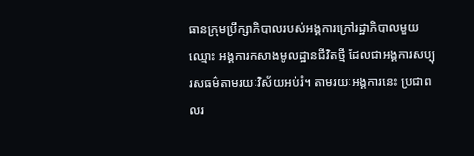ធានក្រុមប្រឹក្សាភិបាលរបស់អង្គការក្រៅរដ្ឋាភិបាលមួយឈ្មោះ អង្គការកសាងមូលដ្ឋានជីវិតថ្មី ដែលជាអង្គការសប្បុរសធម៌តាមរយៈវិស័យអប់រំ។ តាមរយៈអង្គការនេះ ប្រជាពលរ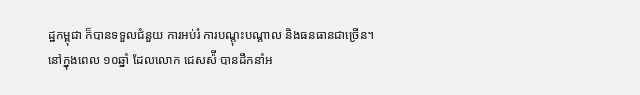ដ្ឋកម្ពុជា ក៏បានទទួលជំនួយ ការអប់រំ ការបណ្តុះបណ្តាល និងធនធានជាច្រើន។
នៅក្នុងពេល ១០ឆ្នាំ ដែលលោក ជេសស៉ី បានដឹកនាំអ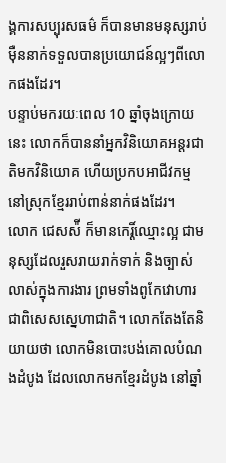ង្គការសប្បុរសធម៌ ក៏បានមានមនុស្សរាប់ម៉ឺននាក់ទទួលបានប្រយោជន៍ល្អៗពីលោកផងដែរ។
បន្ទាប់មករយៈពេល 10 ឆ្នាំចុងក្រោយនេះ លោកក៏បាននាំអ្នកវិនិយោគអន្តរជាតិមកវិនិយោគ ហើយប្រកបអាជីវកម្មនៅស្រុកខ្មែររាប់ពាន់នាក់ផងដែរ។
លោក ជេសស៉ី ក៏មានកេរ្តិ៍ឈ្មោះល្អ ជាមនុស្សដែលរួសរាយរាក់ទាក់ និងច្បាស់លាស់ក្នុងការងារ ព្រមទាំងពូកែវោហារ ជាពិសេសស្នេហាជាតិ។ លោកតែងតែនិយាយថា លោកមិនបោះបង់គោលបំណងដំបូង ដែលលោកមកខ្មែរដំបូង នៅឆ្នាំ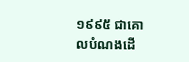១៩៩៥ ជាគោលបំណងដើ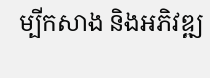ម្បីកសាង និងអភិវឌ្ឍ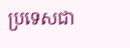ប្រទេសជា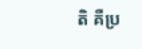តិ គឺប្រ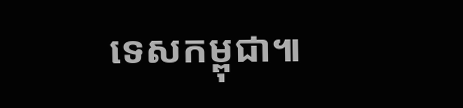ទេសកម្ពុជា៕